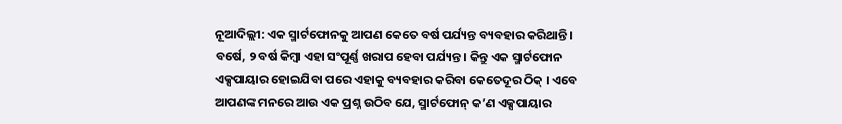ନୂଆଦିଲ୍ଲୀ: ଏକ ସ୍ମାର୍ଟଫୋନକୁ ଆପଣ କେତେ ବର୍ଷ ପର୍ଯ୍ୟନ୍ତ ବ୍ୟବହାର କରିଥାନ୍ତି । ବର୍ଷେ, ୨ ବର୍ଷ କିମ୍ବା ଏହା ସଂପୂର୍ଣ୍ଣ ଖରାପ ହେବା ପର୍ଯ୍ୟନ୍ତ । କିନ୍ତୁ ଏକ ସ୍ମାର୍ଟଫୋନ ଏକ୍ସପାୟାର ହୋଇଯିବା ପରେ ଏହାକୁ ବ୍ୟବହାର କରିବା କେତେଦୂର ଠିକ୍ । ଏବେ ଆପଣଙ୍କ ମନରେ ଆଉ ଏକ ପ୍ରଶ୍ନ ଉଠିବ ଯେ, ସ୍ମାର୍ଟଫୋନ୍ କ’ଣ ଏକ୍ସପାୟାର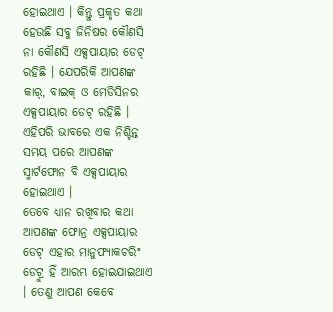ହୋଇଥାଏ । କିନ୍ତୁ ପ୍ରକୃତ କଥା ହେଉଛି ସବୁ ଜିନିଷର କୌଣସି ନା କୌଣସି ଏକ୍ସପାୟାର ଡେଟ୍ ରହିଛି । ଯେପରିକି ଆପଣଙ୍କ କାର୍, ବାଇକ୍ ଓ ମେଡିସିନର ଏକ୍ସପାୟାର ଡେଟ୍ ରହିଛି । ଏହିପରି ଭାବରେ ଏକ ନିଶ୍ଚିନ୍ତ ସମୟ ପରେ ଆପଣଙ୍କ ସ୍ମାର୍ଟଫୋନ ବି ଏକ୍ସପାୟାର ହୋଇଥାଏ ।
ତେବେ ଧ୍ୟାନ ରଖିବାର କଥା ଆପଣଙ୍କ ଫୋନ୍ର ଏକ୍ସପାୟାର ଡେଟ୍ ଏହାର ମାନୁଫ୍ୟାକଚରିଂ ଡେଟ୍ରୁ ହିଁ ଆରମ୍ଭ ହୋଇଯାଇଥାଏ । ତେଣୁ ଆପଣ କେବେ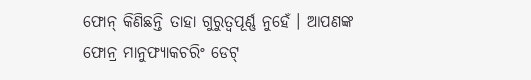ଫୋନ୍ କିଣିଛନ୍ତି ତାହା ଗୁରୁତ୍ୱପୂର୍ଣ୍ଣ ନୁହେଁ । ଆପଣଙ୍କ ଫୋନ୍ର ମାନୁଫ୍ୟାକଚରିଂ ଡେଟ୍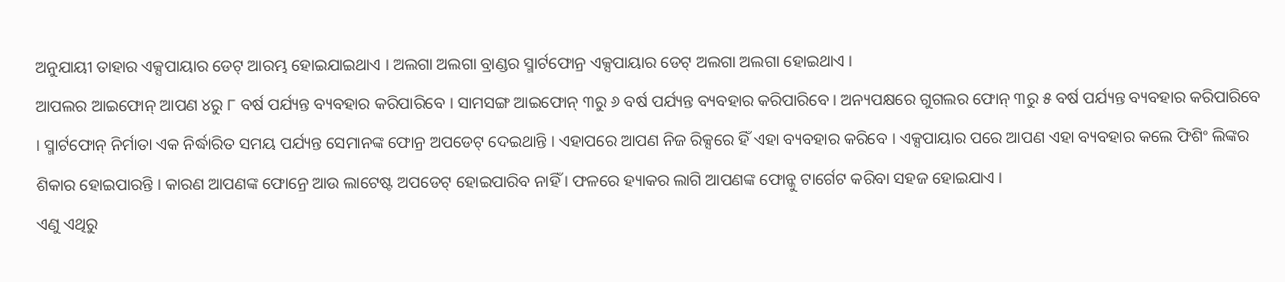ଅନୁଯାୟୀ ତାହାର ଏକ୍ସପାୟାର ଡେଟ୍ ଆରମ୍ଭ ହୋଇଯାଇଥାଏ । ଅଲଗା ଅଲଗା ବ୍ରାଣ୍ଡର ସ୍ମାର୍ଟଫୋନ୍ର ଏକ୍ସପାୟାର ଡେଟ୍ ଅଲଗା ଅଲଗା ହୋଇଥାଏ ।
ଆପଲର ଆଇଫୋନ୍ ଆପଣ ୪ରୁ ୮ ବର୍ଷ ପର୍ଯ୍ୟନ୍ତ ବ୍ୟବହାର କରିପାରିବେ । ସାମସଙ୍ଗ ଆଇଫୋନ୍ ୩ରୁ ୬ ବର୍ଷ ପର୍ଯ୍ୟନ୍ତ ବ୍ୟବହାର କରିପାରିବେ । ଅନ୍ୟପକ୍ଷରେ ଗୁଗଲର ଫୋନ୍ ୩ରୁ ୫ ବର୍ଷ ପର୍ଯ୍ୟନ୍ତ ବ୍ୟବହାର କରିପାରିବେ । ସ୍ମାର୍ଟଫୋନ୍ ନିର୍ମାତା ଏକ ନିର୍ଦ୍ଧାରିତ ସମୟ ପର୍ଯ୍ୟନ୍ତ ସେମାନଙ୍କ ଫୋନ୍ର ଅପଡେଟ୍ ଦେଇଥାନ୍ତି । ଏହାପରେ ଆପଣ ନିଜ ରିକ୍ସରେ ହିଁ ଏହା ବ୍ୟବହାର କରିବେ । ଏକ୍ସପାୟାର ପରେ ଆପଣ ଏହା ବ୍ୟବହାର କଲେ ଫିଶିଂ ଲିଙ୍କର ଶିକାର ହୋଇପାରନ୍ତି । କାରଣ ଆପଣଙ୍କ ଫୋନ୍ରେ ଆଉ ଲାଟେଷ୍ଟ ଅପଡେଟ୍ ହୋଇପାରିବ ନାହିଁ । ଫଳରେ ହ୍ୟାକର ଲାଗି ଆପଣଙ୍କ ଫୋନ୍କୁ ଟାର୍ଗେଟ କରିବା ସହଜ ହୋଇଯାଏ ।
ଏଣୁ ଏଥିରୁ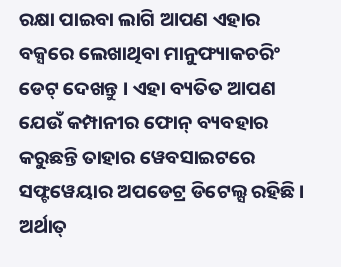ରକ୍ଷା ପାଇବା ଲାଗି ଆପଣ ଏହାର ବକ୍ସରେ ଲେଖାଥିବା ମାନୁଫ୍ୟାକଚରିଂ ଡେଟ୍ ଦେଖନ୍ତୁ । ଏହା ବ୍ୟତିତ ଆପଣ ଯେଉଁ କମ୍ପାନୀର ଫୋନ୍ ବ୍ୟବହାର କରୁଛନ୍ତି ତାହାର ୱେବସାଇଟରେ ସଫ୍ଟୱେୟାର ଅପଡେଟ୍ର ଡିଟେଲ୍ସ ରହିଛି । ଅର୍ଥାତ୍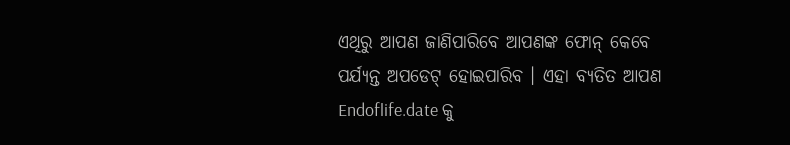ଏଥିରୁ ଆପଣ ଜାଣିପାରିବେ ଆପଣଙ୍କ ଫୋନ୍ କେବେ ପର୍ଯ୍ୟନ୍ତ ଅପଡେଟ୍ ହୋଇପାରିବ । ଏହା ବ୍ୟତିତ ଆପଣ Endoflife.date କୁ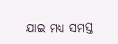ଯାଇ ମଧ୍ୟ ସମସ୍ତ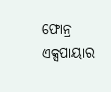ଫୋନ୍ର ଏକ୍ସପାୟାର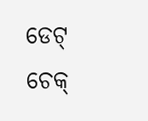ଡେଟ୍ ଚେକ୍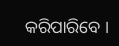କରିପାରିବେ ।